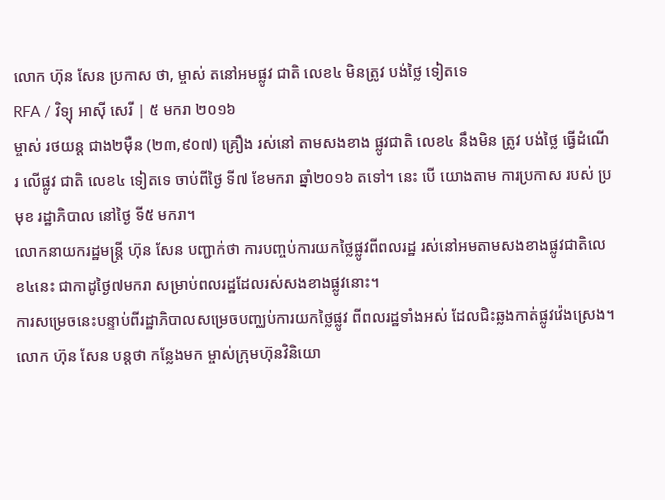លោក ហ៊ុន សែន ប្រកាស ថា, ម្ចាស់ តនៅអមផ្លូវ ជាតិ លេខ៤ មិនត្រូវ បង់ថ្លៃ ទៀតទេ
RFA / វិទ្យុ អាស៊ី សេរី | ៥ មករា ២០១៦
ម្ចាស់ រថយន្ត ជាង២ម៉ឺន (២៣,៩០៧) គ្រឿង រស់នៅ តាមសងខាង ផ្លូវជាតិ លេខ៤ នឹងមិន ត្រូវ បង់ថ្លៃ ធ្វើដំណើរ លើផ្លូវ ជាតិ លេខ៤ ទៀតទេ ចាប់ពីថ្ងៃ ទី៧ ខែមករា ឆ្នាំ២០១៦ តទៅ។ នេះ បើ យោងតាម ការប្រកាស របស់ ប្រមុខ រដ្ឋាភិបាល នៅថ្ងៃ ទី៥ មករា។
លោកនាយករដ្ឋមន្ត្រី ហ៊ុន សែន បញ្ជាក់ថា ការបញ្ចប់ការយកថ្លៃផ្លូវពីពលរដ្ឋ រស់នៅអមតាមសងខាងផ្លូវជាតិលេខ៤នេះ ជាកាដូថ្ងៃ៧មករា សម្រាប់ពលរដ្ឋដែលរស់សងខាងផ្លូវនោះ។
ការសម្រេចនេះបន្ទាប់ពីរដ្ឋាភិបាលសម្រេចបញ្ឈប់ការយកថ្លៃផ្លូវ ពីពលរដ្ឋទាំងអស់ ដែលជិះឆ្លងកាត់ផ្លូវវ៉េងស្រេង។
លោក ហ៊ុន សែន បន្តថា កន្លែងមក ម្ចាស់ក្រុមហ៊ុនវិនិយោ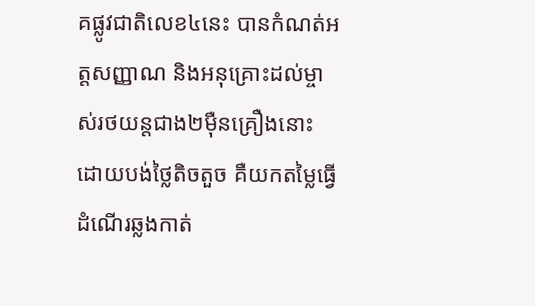គផ្លូវជាតិលេខ៤នេះ បានកំណត់អត្តសញ្ញាណ និងអនុគ្រោះដល់ម្ចាស់រថយន្តជាង២ម៉ឺនគ្រឿងនោះ ដោយបង់ថ្លៃតិចតួច គឺយកតម្លៃធ្វើដំណើរឆ្លងកាត់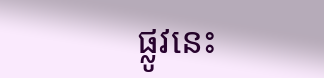ផ្លូវនេះ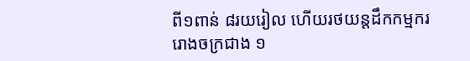ពី១ពាន់ ៨រយរៀល ហើយរថយន្តដឹកកម្មកររោងចក្រជាង ១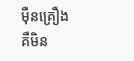ម៉ឺនគ្រឿង គឺមិន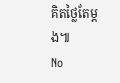គិតថ្លៃតែម្ដង៕
No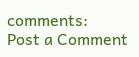comments:
Post a Comment